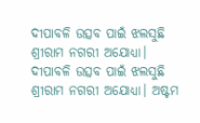ଦୀପାବଳି ଉତ୍ସବ ପାଇଁ ଝଲସୁଛି ଶ୍ରୀରାମ ନଗରୀ ଅଯୋଧ୍ୟା।
ଦୀପାବଳି ଉତ୍ସବ ପାଇଁ ଝଲସୁଛି ଶ୍ରୀରାମ ନଗରୀ ଅଯୋଧ୍ୟା। ଅଷ୍ଟମ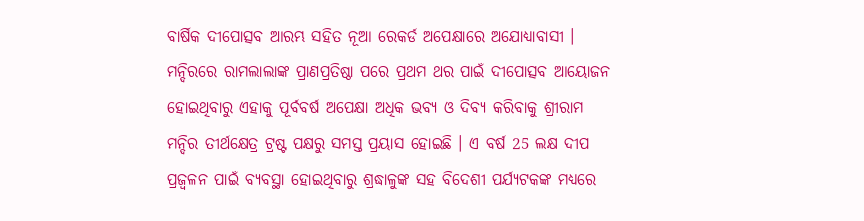ବାର୍ଷିକ ଦୀପୋତ୍ସବ ଆରମ୍ଭ ସହିତ ନୂଆ ରେକର୍ଡ ଅପେକ୍ଷାରେ ଅଯୋଧ୍ୟାବାସୀ । ମନ୍ଦିରରେ ରାମଲାଲାଙ୍କ ପ୍ରାଣପ୍ରତିଷ୍ଠା ପରେ ପ୍ରଥମ ଥର ପାଇଁ ଦୀପୋତ୍ସବ ଆୟୋଜନ ହୋଇଥିବାରୁ ଏହାକୁ ପୂର୍ବବର୍ଷ ଅପେକ୍ଷା ଅଧିକ ଭବ୍ୟ ଓ ଦିବ୍ୟ କରିବାକୁ ଶ୍ରୀରାମ ମନ୍ଦିର ତୀର୍ଥକ୍ଷେତ୍ର ଟ୍ରଷ୍ଟ ପକ୍ଷରୁ ସମସ୍ତ ପ୍ରୟାସ ହୋଇଛି । ଏ ବର୍ଷ 25 ଲକ୍ଷ ଦୀପ ପ୍ରଜ୍ବଳନ ପାଇଁ ବ୍ୟବସ୍ଥା ହୋଇଥିବାରୁ ଶ୍ରଦ୍ଧାଳୁଙ୍କ ସହ ବିଦେଶୀ ପର୍ଯ୍ୟଟକଙ୍କ ମଧ୍ୟରେ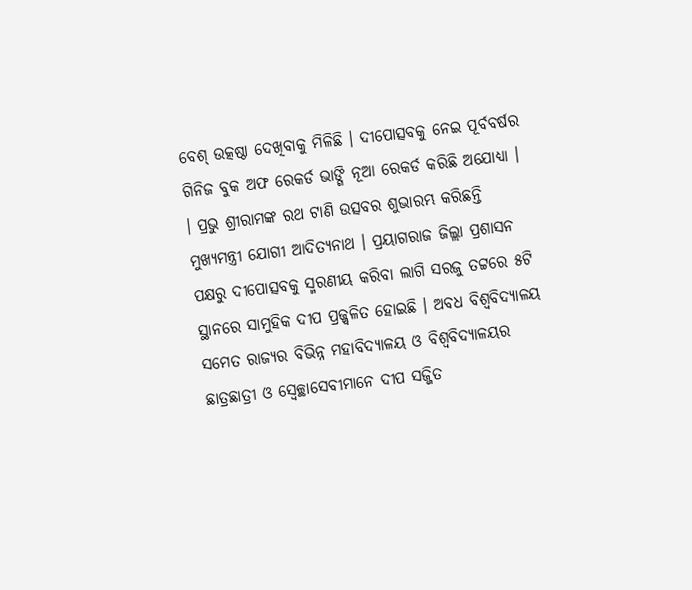ବେଶ୍ ଉତ୍କଷ୍ଠା ଦେଖିବାକୁ ମିଳିଛି । ଦୀପୋତ୍ସବକୁ ନେଇ ପୂର୍ବବର୍ଷର ଗିନିଜ ବୁକ ଅଫ ରେକର୍ଡ ଭାଙ୍ଗି ନୂଆ ରେକର୍ଡ କରିଛି ଅଯୋଧ୍ୟା ।
। ପ୍ରଭୁ ଶ୍ରୀରାମଙ୍କ ରଥ ଟାଣି ଉତ୍ସବର ଶୁଭାରମ୍ଭ କରିଛନ୍ତି ମୁଖ୍ୟମନ୍ତ୍ରୀ ଯୋଗୀ ଆଦିତ୍ୟନାଥ । ପ୍ରୟାଗରାଜ ଜିଲ୍ଲା ପ୍ରଶାସନ ପକ୍ଷରୁ ଦୀପୋତ୍ସବକୁ ସ୍ମରଣୀୟ କରିବା ଲାଗି ସରଜୁ ତଟ୍ଟରେ ୫ଟି ସ୍ଥାନରେ ସାମୁହିକ ଦୀପ ପ୍ରଜ୍ଜ୍ବଳିତ ହୋଇଛି । ଅବଧ ବିଶ୍ବବିଦ୍ୟାଳୟ ସମେତ ରାଜ୍ୟର ବିଭିନ୍ନ ମହାବିଦ୍ୟାଳୟ ଓ ବିଶ୍ବବିଦ୍ୟାଳୟର ଛାତ୍ରଛାତ୍ରୀ ଓ ସ୍ବେଚ୍ଛାସେବୀମାନେ ଦୀପ ସଜ୍ଜିତ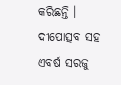କରିଛନ୍ତି । ଦୀପୋତ୍ସବ ସହ ଏବର୍ଷ ସରଜୁ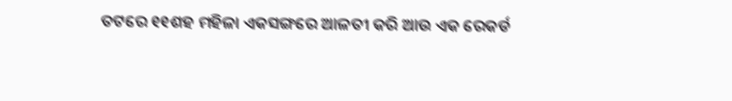ତଟରେ ୧୧ଶହ ମହିଳା ଏକସଙ୍ଗରେ ଆଳତୀ କରି ଆଉ ଏକ ରେକର୍ଡ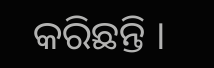କରିଛନ୍ତି ।